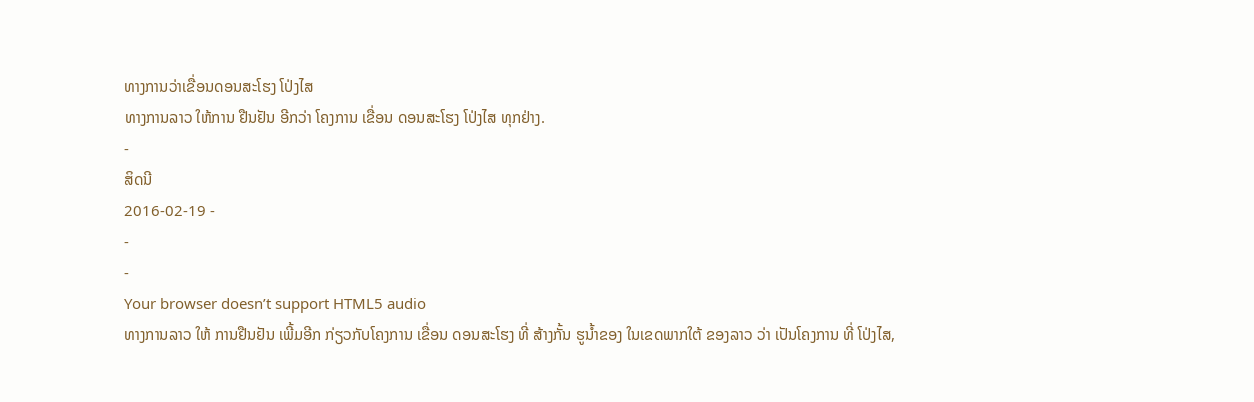ທາງການວ່າເຂື່ອນດອນສະໂຮງ ໂປ່ງໄສ
ທາງການລາວ ໃຫ້ການ ຢືນຢັນ ອີກວ່າ ໂຄງການ ເຂື່ອນ ດອນສະໂຮງ ໂປ່ງໄສ ທຸກຢ່າງ.
-
ສິດນີ
2016-02-19 -
-
-
Your browser doesn’t support HTML5 audio
ທາງການລາວ ໃຫ້ ການຢືນຢັນ ເພີ້ມອີກ ກ່ຽວກັບໂຄງການ ເຂື່ອນ ດອນສະໂຮງ ທີ່ ສ້າງກັ້ນ ຮູນໍ້າຂອງ ໃນເຂດພາກໃຕ້ ຂອງລາວ ວ່າ ເປັນໂຄງການ ທີ່ ໂປ່ງໄສ,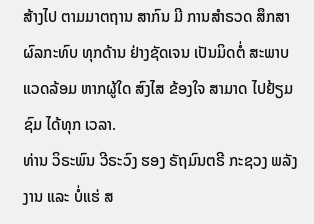ສ້າງໄປ ຕາມມາຕຖານ ສາກົນ ມີ ການສຳຣວດ ສຶກສາ ຜົລກະທົບ ທຸກດ້ານ ຢ່າງຊັດເຈນ ເປັນມິດຕໍ່ ສະພາບແວດລ້ອມ ຫາກຜູ້ໃດ ສົງໄສ ຂ້ອງໃຈ ສາມາດ ໄປຢ້ຽມຊົມ ໄດ້ທຸກ ເວລາ.
ທ່ານ ວິຣະພົນ ວີຣະວົງ ຮອງ ຣັຖມົນຕຣີ ກະຊວງ ພລັງງານ ແລະ ບໍ່ແຮ່ ສ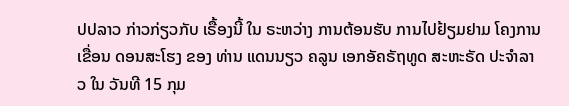ປປລາວ ກ່າວກ່ຽວກັບ ເຣື້ອງນີ້ ໃນ ຣະຫວ່າງ ການຕ້ອນຮັບ ການໄປຢ້ຽມຢາມ ໂຄງການ ເຂື່ອນ ດອນສະໂຮງ ຂອງ ທ່ານ ແດນນຽວ ຄລູນ ເອກອັຄຣັຖທູດ ສະຫະຣັດ ປະຈຳລາວ ໃນ ວັນທີ 15 ກຸມ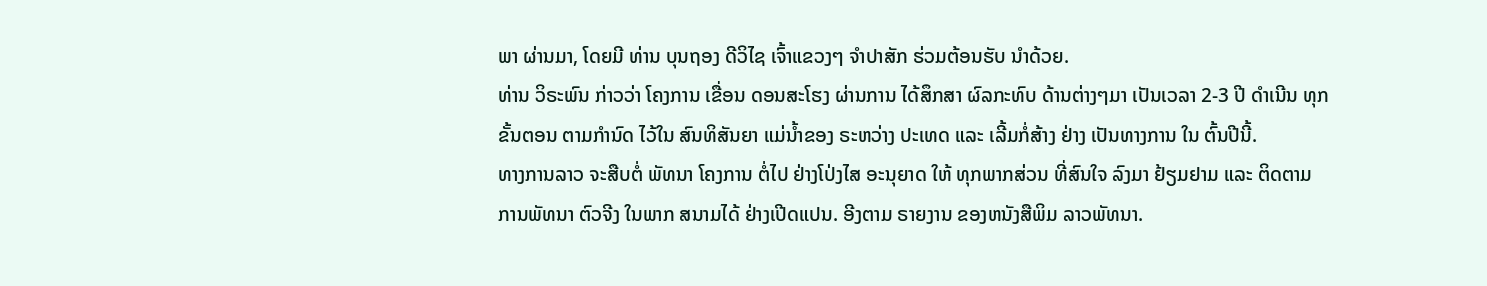ພາ ຜ່ານມາ, ໂດຍມີ ທ່ານ ບຸນຖອງ ດີວິໄຊ ເຈົ້າແຂວງໆ ຈຳປາສັກ ຮ່ວມຕ້ອນຮັບ ນຳດ້ວຍ.
ທ່ານ ວິຣະພົນ ກ່າວວ່າ ໂຄງການ ເຂື່ອນ ດອນສະໂຮງ ຜ່ານການ ໄດ້ສຶກສາ ຜົລກະທົບ ດ້ານຕ່າງໆມາ ເປັນເວລາ 2-3 ປີ ດຳເນີນ ທຸກຂັ້ນຕອນ ຕາມກຳນົດ ໄວ້ໃນ ສົນທິສັນຍາ ແມ່ນ້ຳຂອງ ຣະຫວ່າງ ປະເທດ ແລະ ເລີ້ມກໍ່ສ້າງ ຢ່າງ ເປັນທາງການ ໃນ ຕົ້ນປີນີ້.
ທາງການລາວ ຈະສືບຕໍ່ ພັທນາ ໂຄງການ ຕໍ່ໄປ ຢ່າງໂປ່ງໄສ ອະນຸຍາດ ໃຫ້ ທຸກພາກສ່ວນ ທີ່ສົນໃຈ ລົງມາ ຢ້ຽມຢາມ ແລະ ຕິດຕາມ ການພັທນາ ຕົວຈີງ ໃນພາກ ສນາມໄດ້ ຢ່າງເປີດແປນ. ອີງຕາມ ຣາຍງານ ຂອງຫນັງສືພິມ ລາວພັທນາ.